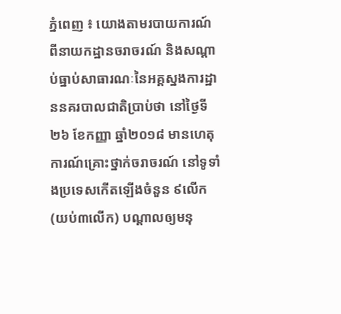ភ្នំពេញ ៖ យោងតាមរបាយការណ៍ពីនាយកដ្ឋានចរាចរណ៍ និងសណ្តាប់ធ្នាប់សាធារណៈនៃអគ្គស្នងការដ្ឋាននគរបាលជាតិប្រាប់ថា នៅថ្ងៃទី២៦ ខែកញ្ញា ឆ្នាំ២០១៨ មានហេតុការណ៍គ្រោះថ្នាក់ចរាចរណ៍ នៅទូទាំងប្រទេសកើតឡើងចំនួន ៩លើក(យប់៣លើក) បណ្តាលឲ្យមនុ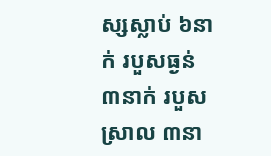ស្សស្លាប់ ៦នាក់ របួសធ្ងន់ ៣នាក់ របួសស្រាល ៣នា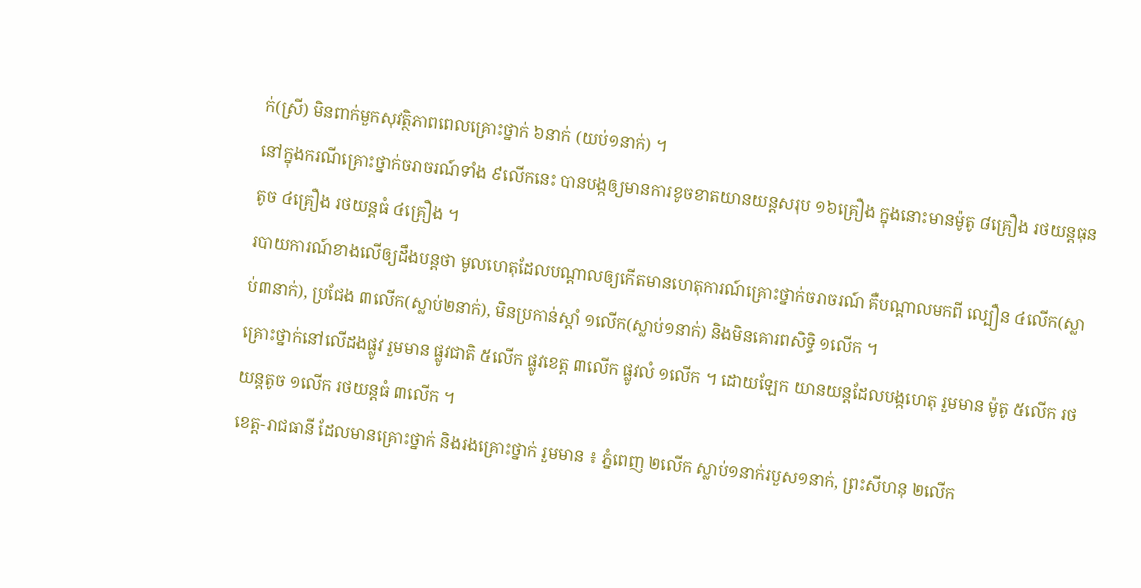ក់(ស្រី) មិនពាក់មួកសុវត្ថិភាពពេលគ្រោះថ្នាក់ ៦នាក់ (យប់១នាក់) ។
នៅក្នុងករណីគ្រោះថ្នាក់ចរាចរណ៍ទាំង ៩លើកនេះ បានបង្កឲ្យមានការខូចខាតយានយន្តសរុប ១៦គ្រឿង ក្នុងនោះមានម៉ូតូ ៨គ្រឿង រថយន្តធុនតូច ៤គ្រឿង រថយន្តធំ ៤គ្រឿង ។
របាយការណ៍ខាងលើឲ្យដឹងបន្តថា មូលហេតុដែលបណ្តាលឲ្យកើតមានហេតុការណ៍គ្រោះថ្នាក់ចរាចរណ៍ គឺបណ្តាលមកពី ល្បឿន ៤លើក(ស្លាប់៣នាក់), ប្រជែង ៣លើក(ស្លាប់២នាក់), មិនប្រកាន់ស្តាំ ១លើក(ស្លាប់១នាក់) និងមិនគោរពសិទ្ធិ ១លើក ។
គ្រោះថ្នាក់នៅលើដងផ្លូវ រួមមាន ផ្លូវជាតិ ៥លើក ផ្លូវខេត្ត ៣លើក ផ្លូវលំ ១លើក ។ ដោយឡែក យានយន្តដែលបង្កហេតុ រួមមាន ម៉ូតូ ៥លើក រថយន្តតូច ១លើក រថយន្តធំ ៣លើក ។
ខេត្ត-រាជធានី ដែលមានគ្រោះថ្នាក់ និងរងគ្រោះថ្នាក់ រួមមាន ៖ ភ្នំពេញ ២លើក ស្លាប់១នាក់របួស១នាក់, ព្រះសីហនុ ២លើក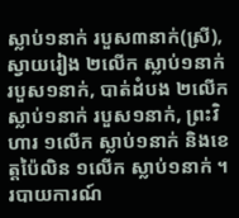ស្លាប់១នាក់ របួស៣នាក់(ស្រី), ស្វាយរៀង ២លើក ស្លាប់១នាក់ របួស១នាក់, បាត់ដំបង ២លើក ស្លាប់១នាក់ របួស១នាក់, ព្រះវិហារ ១លើក ស្លាប់១នាក់ និងខេត្តប៉ៃលិន ១លើក ស្លាប់១នាក់ ។
របាយការណ៍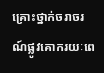គ្រោះថ្នាក់ចរាចរណ៍ផ្លូវគោករយៈពេ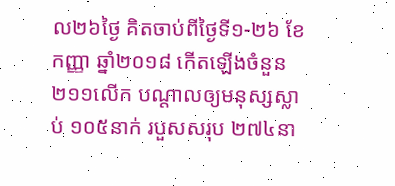ល២៦ថ្ងៃ គិតចាប់ពីថ្ងៃទី១-២៦ ខែកញ្ញា ឆ្នាំ២០១៨ កើតឡើងចំនួន ២១១លើក បណ្តាលឲ្យមនុស្សស្លាប់ ១០៥នាក់ របួសសរុប ២៧៤នា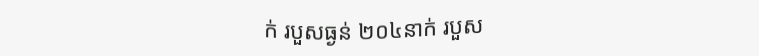ក់ របួសធ្ងន់ ២០៤នាក់ របួស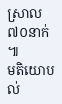ស្រាល ៧០នាក់ ៕
មតិយោបល់